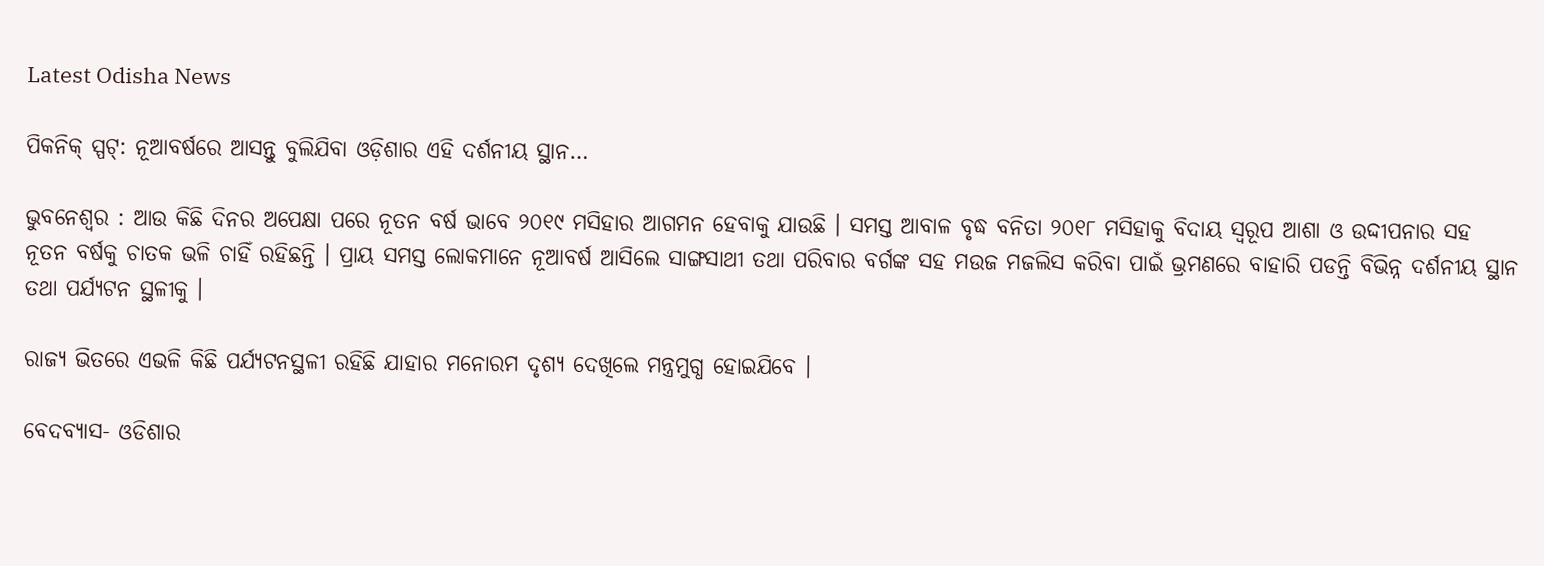Latest Odisha News

ପିକନିକ୍ ସ୍ପଟ୍: ନୂଆବର୍ଷରେ ଆସନ୍ତୁ ବୁଲିଯିବା ଓଡ଼ିଶାର ଏହି ଦର୍ଶନୀୟ ସ୍ଥାନ…

ଭୁବନେଶ୍ୱର : ଆଉ କିଛି ଦିନର ଅପେକ୍ଷା ପରେ ନୂତନ ବର୍ଷ ଭାବେ ୨୦୧୯ ମସିହାର ଆଗମନ ହେବାକୁ ଯାଉଛି । ସମସ୍ତ ଆବାଳ ବୃଦ୍ଧ ବନିତା ୨୦୧୮ ମସିହାକୁ ବିଦାୟ ସ୍ୱରୂପ ଆଶା ଓ ଉଦ୍ଦୀପନାର ସହ ନୂତନ ବର୍ଷକୁ ଚାତକ ଭଳି ଚାହିଁ ରହିଛନ୍ତି । ପ୍ରାୟ ସମସ୍ତ ଲୋକମାନେ ନୂଆବର୍ଷ ଆସିଲେ ସାଙ୍ଗସାଥୀ ତଥା ପରିବାର ବର୍ଗଙ୍କ ସହ ମଉଜ ମଜଲିସ କରିବା ପାଇଁ ଭ୍ରମଣରେ ବାହାରି ପଡନ୍ତି ବିଭିନ୍ନ ଦର୍ଶନୀୟ ସ୍ଥାନ ତଥା ପର୍ଯ୍ୟଟନ ସ୍ଥଳୀକୁ ।

ରାଜ୍ୟ ଭିତରେ ଏଭଳି କିଛି ପର୍ଯ୍ୟଟନସ୍ଥଳୀ ରହିଛି ଯାହାର ମନୋରମ ଦୃଶ୍ୟ ଦେଖିଲେ ମନ୍ତ୍ରମୁଗ୍ଧ ହୋଇଯିବେ ।

ବେଦବ୍ୟାସ- ଓଡିଶାର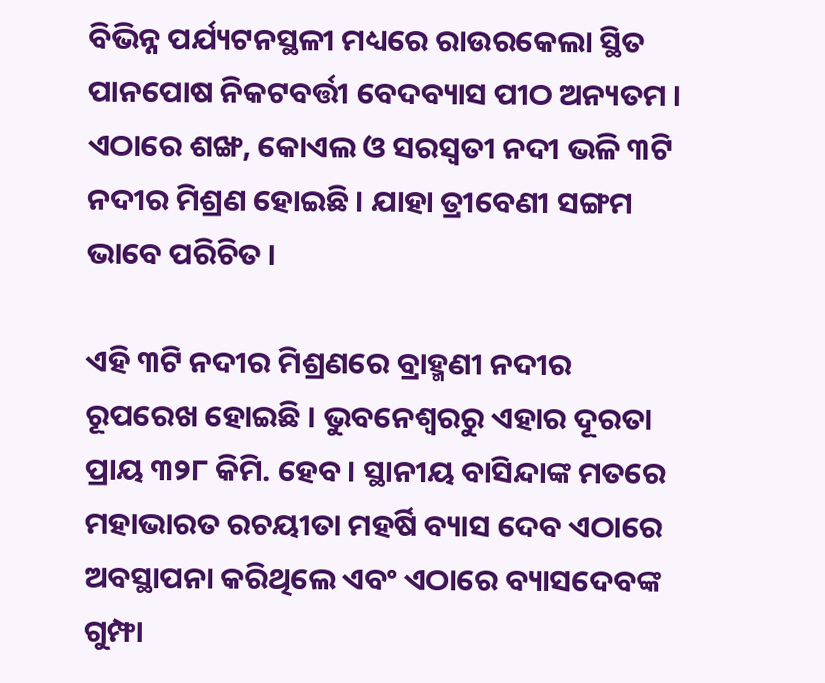ବିଭିନ୍ନ ପର୍ଯ୍ୟଟନସ୍ଥଳୀ ମଧ୍ୟରେ ରାଉରକେଲା ସ୍ଥିତ ପାନପୋଷ ନିକଟବର୍ତ୍ତୀ ବେଦବ୍ୟାସ ପୀଠ ଅନ୍ୟତମ । ଏଠାରେ ଶଙ୍ଖ, କୋଏଲ ଓ ସରସ୍ୱତୀ ନଦୀ ଭଳି ୩ଟି ନଦୀର ମିଶ୍ରଣ ହୋଇଛି । ଯାହା ତ୍ରୀବେଣୀ ସଙ୍ଗମ ଭାବେ ପରିଚିତ ।

ଏହି ୩ଟି ନଦୀର ମିଶ୍ରଣରେ ବ୍ରାହ୍ମଣୀ ନଦୀର ରୂପରେଖ ହୋଇଛି । ଭୁବନେଶ୍ୱରରୁ ଏହାର ଦୂରତା ପ୍ରାୟ ୩୨୮ କିମି. ହେବ । ସ୍ଥାନୀୟ ବାସିନ୍ଦାଙ୍କ ମତରେ ମହାଭାରତ ରଚୟୀତା ମହର୍ଷି ବ୍ୟାସ ଦେବ ଏଠାରେ ଅବସ୍ଥାପନା କରିଥିଲେ ଏବଂ ଏଠାରେ ବ୍ୟାସଦେବଙ୍କ ଗୁମ୍ଫା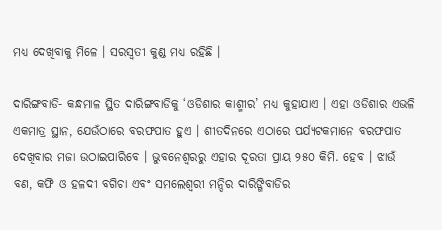ମଧ୍ୟ ଦେଖିବାକୁ ମିଳେ । ସରସ୍ୱତୀ କୁଣ୍ଡ ମଧ୍ୟ ରହିଛି ।

ଦାରିଙ୍ଗବାଡି- କନ୍ଧମାଳ ସ୍ଥିତ ଦାରିଙ୍ଗବାଡିକୁ ‘ଓଡିଶାର କାଶ୍ମୀର’ ମଧ୍ୟ କୁହାଯାଏ । ଏହା ଓଡିଶାର ଏଭଳି ଏକମାତ୍ର ସ୍ଥାନ, ଯେଉଁଠାରେ ବରଫପାତ ହୁଏ । ଶୀତଦିନରେ ଏଠାରେ ପର୍ଯ୍ୟଟକମାନେ ବରଫପାତ ଦେଖିବାର ମଜା ଉଠାଇପାରିବେ । ଭୁବନେଶ୍ୱରରୁ ଏହାର ଦୂରତା ପ୍ରାୟ ୨୫୦ କିମି. ହେବ । ଝାଉଁ ବଣ, କଫି ଓ ହଳଦୀ ବଗିଚା ଏବଂ ସମଲେଶ୍ୱରୀ ମନ୍ଦିର ଦାରିଙ୍ଗିବାଡିର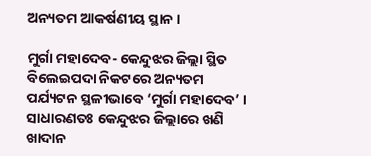ଅନ୍ୟତମ ଆକର୍ଷଣୀୟ ସ୍ଥାନ ।

ମୁର୍ଗା ମହାଦେବ- କେନ୍ଦୁଝର ଜିଲ୍ଲା ସ୍ଥିତ ବିଲେଇପଦା ନିକଟରେ ଅନ୍ୟତମ ପର୍ଯ୍ୟଟନ ସ୍ଥଳୀଭାବେ ‘ମୁର୍ଗା ମହାଦେବ’ । ସାଧାରଣତଃ କେନ୍ଦୁଝର ଜିଲ୍ଲାରେ ଖଣି ଖାଦାନ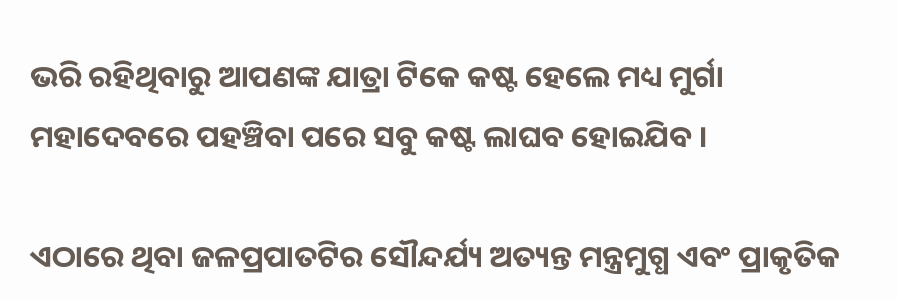ଭରି ରହିଥିବାରୁ ଆପଣଙ୍କ ଯାତ୍ରା ଟିକେ କଷ୍ଟ ହେଲେ ମଧ୍ୟ ମୁର୍ଗା ମହାଦେବରେ ପହଞ୍ଚିବା ପରେ ସବୁ କଷ୍ଟ ଲାଘବ ହୋଇଯିବ ।

ଏଠାରେ ଥିବା ଜଳପ୍ରପାତଟିର ସୌନ୍ଦର୍ଯ୍ୟ ଅତ୍ୟନ୍ତ ମନ୍ତ୍ରମୁଗ୍ଧ ଏବଂ ପ୍ରାକୃତିକ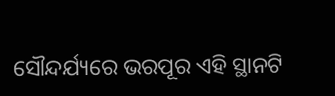ସୌନ୍ଦର୍ଯ୍ୟରେ ଭରପୂର ଏହି ସ୍ଥାନଟି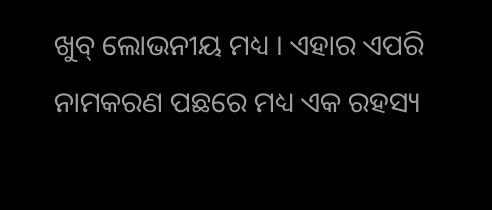ଖୁବ୍ ଲୋଭନୀୟ ମଧ୍ୟ । ଏହାର ଏପରି ନାମକରଣ ପଛରେ ମଧ୍ୟ ଏକ ରହସ୍ୟ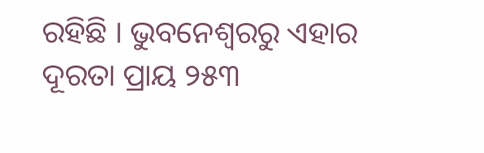ରହିଛି । ଭୁବନେଶ୍ୱରରୁ ଏହାର ଦୂରତା ପ୍ରାୟ ୨୫୩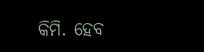କିମି. ହେବ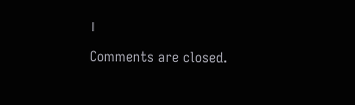।

Comments are closed.